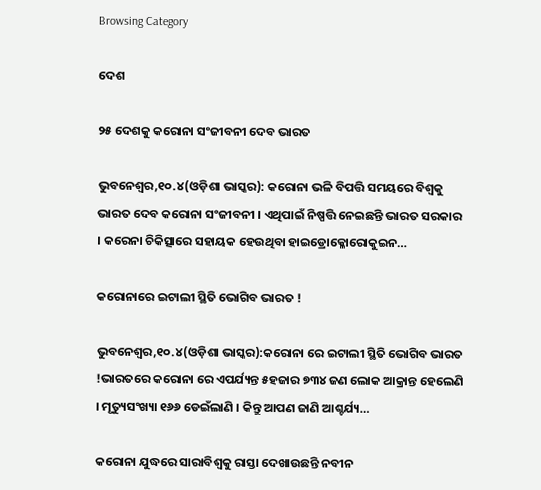Browsing Category

ଦେଶ

୨୫ ଦେଶକୁ କରୋନା ସଂଜୀବନୀ ଦେବ ଭାରତ

ଭୁବନେଶ୍ୱର,୧୦.୪(ଓଡ଼ିଶା ଭାସ୍କର): କରୋନା ଭଳି ବିପତ୍ତି ସମୟରେ ବିଶ୍ୱକୁ ଭାରତ ଦେବ କରୋନା ସଂଜୀବନୀ । ଏଥିପାଇଁ ନିଷ୍ପତ୍ତି ନେଇଛନ୍ତି ଭାରତ ସରକାର । କରେନା ଚିକିତ୍ସାରେ ସହାୟକ ହେଉଥିବା ହାଇଡ୍ରୋକ୍ଳୋରୋକୁଇନ…

କରୋନାରେ ଇଟାଲୀ ସ୍ଥିତି ଭୋଗିବ ଭାରତ !

ଭୁବନେଶ୍ୱର,୧୦.୪(ଓଡ଼ିଶା ଭାସ୍କର):କରୋନା ରେ ଇଟାଲୀ ସ୍ଥିତି ଭୋଗିବ ଭାରତ !ଭାରତରେ କରୋନା ରେ ଏପର୍ଯ୍ୟନ୍ତ ୫ହଜାର ୭୩୪ ଜଣ ଲୋକ ଆକ୍ରାନ୍ତ ହେଲେଣି । ମୃତ୍ୟୁସଂଖ୍ୟା ୧୬୬ ଡେଇଁଲାଣି । କିନ୍ତୁ ଆପଣ ଜାଣି ଆଶ୍ଚର୍ଯ୍ୟ…

କରୋନା ଯୁଦ୍ଧରେ ସାରାବିଶ୍ୱକୁ ରାସ୍ତା ଦେଖାଉଛନ୍ତି ନବୀନ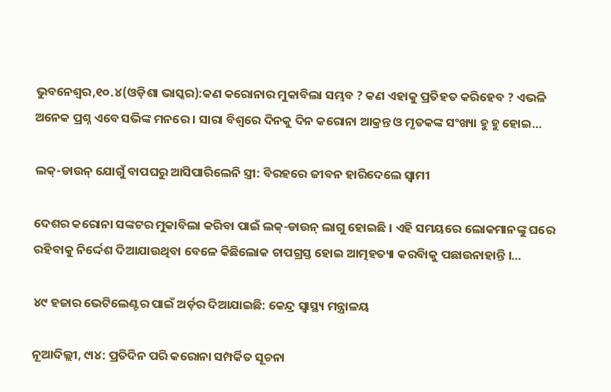ଭୁବନେଶ୍ୱର,୧୦.୪(ଓଡ଼ିଶା ଭାସ୍କର):କଣ କରୋନାର ମୁକାବିଲା ସମ୍ଭବ ? କଣ ଏହାକୁ ପ୍ରତିହତ କରିହେବ ? ଏଭଳି ଅନେକ ପ୍ରଶ୍ନ ଏବେ ସଭିଙ୍କ ମନରେ । ସାରା ବିଶ୍ୱରେ ଦିନକୁ ଦିନ କରୋନା ଆକ୍ରନ୍ତ ଓ ମୃତକଙ୍କ ସଂଖ୍ୟା ହୁ ହୁ ହୋଇ…

ଲକ୍-ଡାଉନ୍ ଯୋଗୁଁ ବାପଘରୁ ଆସିପାରିଲେନି ସ୍ତ୍ରୀ: ବିରହରେ ଜୀବନ ହାରିଦେଲେ ସ୍ୱାମୀ

ଦେଶର କରୋନା ସଙ୍କଟର ମୁକାବିଲା କରିବା ପାଇଁ ଲକ୍-ଡାଉନ୍ ଲାଗୁ ହୋଇଛି । ଏହି ସମୟରେ ଲୋକମାନଙ୍କୁ ଘରେ ରହିବାକୁ ନିର୍ଦ୍ଦେଶ ଦିଆଯାଉଥିବା ବେଳେ କିଛିଲୋକ ଚାପଗ୍ରସ୍ତ ହୋଇ ଆତ୍ମହତ୍ୟା କରବିାକୁ ପଛାଉନାହାନ୍ତି ।…

୪୯ ହଜାର ଭେଟିଲେଣ୍ଟର ପାଇଁ ଅର୍ଡ଼ର ଦିଆଯାଇଛି: କେନ୍ଦ୍ର ସ୍ୱାସ୍ଥ୍ୟ ମନ୍ତ୍ରାଳୟ

ନୂଆଦିଲ୍ଲୀ, ୯ା୪: ପ୍ରତିଦିନ ପରି କରୋନା ସମ୍ପର୍କିତ ସୂଚନା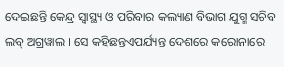ଦେଇଛନ୍ତି କେନ୍ଦ୍ର ସ୍ୱାସ୍ଥ୍ୟ ଓ ପରିବାର କଲ୍ୟାଣ ବିଭାଗ ଯୁଗ୍ମ ସଚିବ ଲବ୍ ଅଗ୍ରୱାଲ । ସେ କହିଛନ୍ତଏପର୍ଯ୍ୟନ୍ତ ଦେଶରେ କରୋନାରେ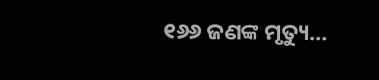୧୬୬ ଜଣଙ୍କ ମୃତ୍ୟୁ…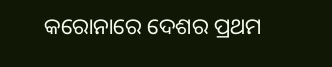କରୋନାରେ ଦେଶର ପ୍ରଥମ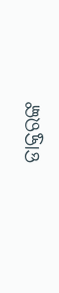ଡାକ୍ତରଙ୍କ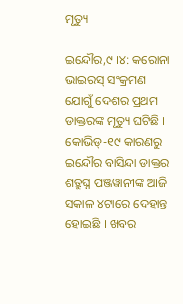ମୃତ୍ୟୁ

ଇନ୍ଦୌର,୯ ।୪: କରୋନା ଭାଇରସ୍ ସଂକ୍ରମଣ ଯୋଗୁଁ ଦେଶର ପ୍ରଥମ ଡାକ୍ତରଙ୍କ ମୃତ୍ୟୁ ଘଟିଛି । କୋଭିଡ୍-୧୯ କାରଣରୁ ଇନ୍ଦୌର ବାସିନ୍ଦା ଡାକ୍ତର ଶତ୍ରୁଘ୍ନ ପଞ୍ଜୱାନୀଙ୍କ ଆଜି ସକାଳ ୪ଟାରେ ଦେହାନ୍ତ ହୋଇଛି । ଖବର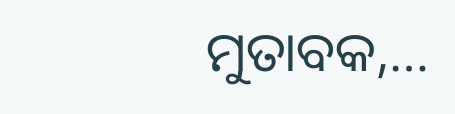ମୁତାବକ,…